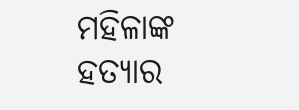ମହିଳାଙ୍କ ହତ୍ୟାର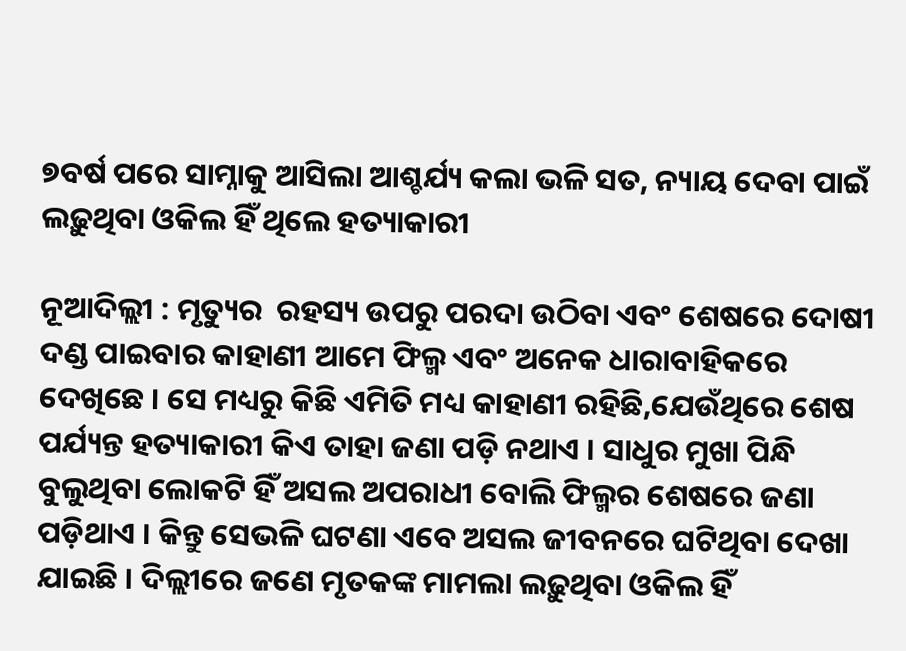୭ବର୍ଷ ପରେ ସାମ୍ନାକୁ ଆସିଲା ଆଶ୍ଚର୍ଯ୍ୟ କଲା ଭଳି ସତ, ନ୍ୟାୟ ଦେବା ପାଇଁ ଲଢ଼ୁଥିବା ଓକିଲ ହିଁ ଥିଲେ ହତ୍ୟାକାରୀ

ନୂଆଦିଲ୍ଲୀ : ମୃତ୍ୟୁର  ରହସ୍ୟ ଉପରୁ ପରଦା ଉଠିବା ଏବଂ ଶେଷରେ ଦୋଷୀ ଦଣ୍ଡ ପାଇବାର କାହାଣୀ ଆମେ ଫିଲ୍ମ ଏବଂ ଅନେକ ଧାରାବାହିକରେ ଦେଖିଛେ । ସେ ମଧ୍ୟରୁ କିଛି ଏମିତି ମଧ୍ୟ କାହାଣୀ ରହିଛି,ଯେଉଁଥିରେ ଶେଷ ପର୍ଯ୍ୟନ୍ତ ହତ୍ୟାକାରୀ କିଏ ତାହା ଜଣା ପଡ଼ି ନଥାଏ । ସାଧୁର ମୁଖା ପିନ୍ଧି ବୁଲୁଥିବା ଲୋକଟି ହିଁ ଅସଲ ଅପରାଧୀ ବୋଲି ଫିଲ୍ମର ଶେଷରେ ଜଣା ପଡ଼ିଥାଏ । କିନ୍ତୁ ସେଭଳି ଘଟଣା ଏବେ ଅସଲ ଜୀବନରେ ଘଟିଥିବା ଦେଖା ଯାଇଛି । ଦିଲ୍ଲୀରେ ଜଣେ ମୃତକଙ୍କ ମାମଲା ଲଢ଼ୁଥିବା ଓକିଲ ହିଁ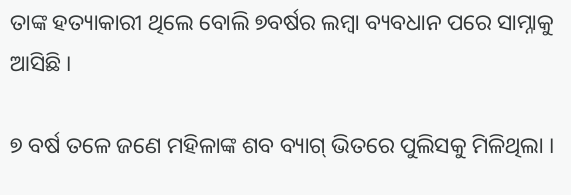ତାଙ୍କ ହତ୍ୟାକାରୀ ଥିଲେ ବୋଲି ୭ବର୍ଷର ଲମ୍ବା ବ୍ୟବଧାନ ପରେ ସାମ୍ନାକୁ ଆସିଛି ।

୭ ବର୍ଷ ତଳେ ଜଣେ ମହିଳାଙ୍କ ଶବ ବ୍ୟାଗ୍‌ ଭିତରେ ପୁଲିସକୁ ମିଳିଥିଲା ।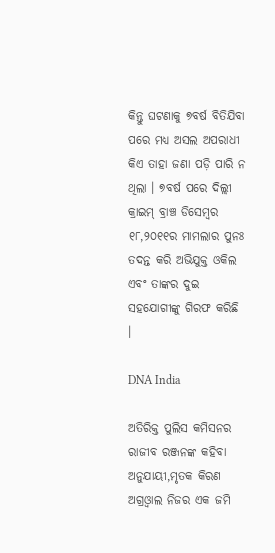କିନ୍ତୁ ଘଟଣାକୁ ୭ବର୍ଷ ବିତିଯିବା ପରେ ମଧ୍ୟ ଅସଲ ଅପରାଧୀ କିଏ ତାହା ଜଣା ପଡ଼ି ପାରି ନ ଥିଲା । ୭ବର୍ଷ ପରେ ଦିଲ୍ଲୀ କ୍ରାଇମ୍‌ ବ୍ରାଞ୍ଚ ଡିସେମ୍ବର ୧୮,୨୦୧୧ର ମାମଲାର ପୁନଃ ତଦନ୍ତ କରି ଅଭିଯୁକ୍ତ ଓକିଲ ଏବଂ ତାଙ୍କର ଦୁଇ ସହଯୋଗୀଙ୍କୁ ଗିରଫ କରିଛି ।

DNA India

ଅତିରିକ୍ତ ପୁଲିସ କମିସନର ରାଜୀବ ରଞ୍ଜନଙ୍କ କହିବା ଅନୁଯାୟୀ,ମୃତକ କିରଣ ଅଗ୍ରଓ୍ଵାଲ ନିଜର ଏକ ଜମି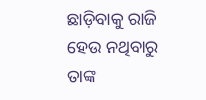ଛାଡ଼ିବାକୁ ରାଜି ହେଉ ନଥିବାରୁ ତାଙ୍କ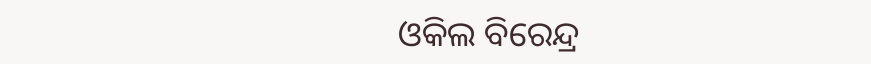ଓକିଲ ବିରେନ୍ଦ୍ର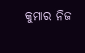କୁମାର ନିଜ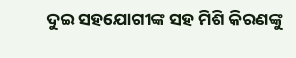ଦୁଇ ସହଯୋଗୀଙ୍କ ସହ ମିଶି କିରଣଙ୍କୁ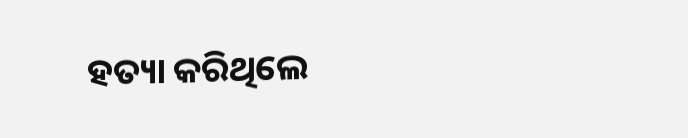ହତ୍ୟା କରିଥିଲେ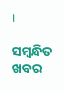।

ସମ୍ବନ୍ଧିତ ଖବର